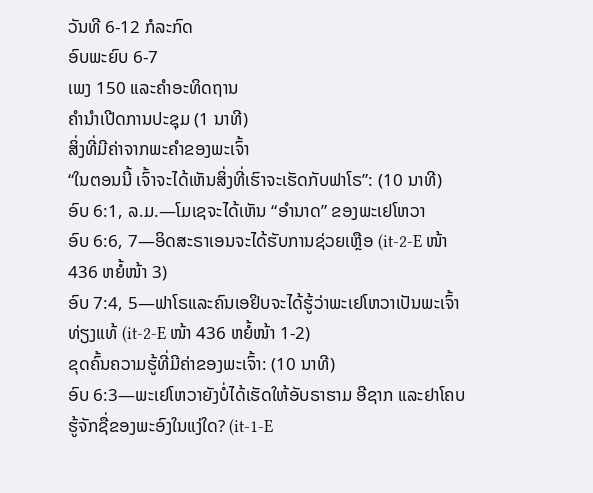ວັນທີ 6-12 ກໍລະກົດ
ອົບພະຍົບ 6-7
ເພງ 150 ແລະຄຳອະທິດຖານ
ຄຳນຳເປີດການປະຊຸມ (1 ນາທີ)
ສິ່ງທີ່ມີຄ່າຈາກພະຄຳຂອງພະເຈົ້າ
“ໃນຕອນນີ້ ເຈົ້າຈະໄດ້ເຫັນສິ່ງທີ່ເຮົາຈະເຮັດກັບຟາໂຣ”: (10 ນາທີ)
ອົບ 6:1, ລ.ມ.—ໂມເຊຈະໄດ້ເຫັນ “ອຳນາດ” ຂອງພະເຢໂຫວາ
ອົບ 6:6, 7—ອິດສະຣາເອນຈະໄດ້ຮັບການຊ່ວຍເຫຼືອ (it-2-E ໜ້າ 436 ຫຍໍ້ໜ້າ 3)
ອົບ 7:4, 5—ຟາໂຣແລະຄົນເອຢິບຈະໄດ້ຮູ້ວ່າພະເຢໂຫວາເປັນພະເຈົ້າທ່ຽງແທ້ (it-2-E ໜ້າ 436 ຫຍໍ້ໜ້າ 1-2)
ຂຸດຄົ້ນຄວາມຮູ້ທີ່ມີຄ່າຂອງພະເຈົ້າ: (10 ນາທີ)
ອົບ 6:3—ພະເຢໂຫວາຍັງບໍ່ໄດ້ເຮັດໃຫ້ອັບຣາຮາມ ອີຊາກ ແລະຢາໂຄບຮູ້ຈັກຊື່ຂອງພະອົງໃນແງ່ໃດ? (it-1-E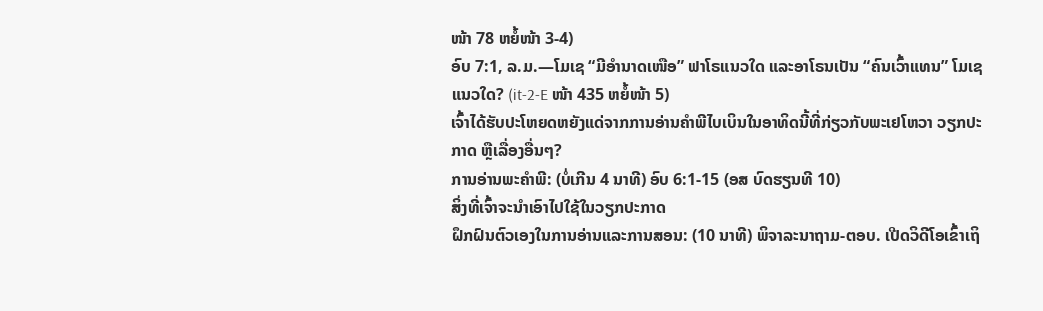ໜ້າ 78 ຫຍໍ້ໜ້າ 3-4)
ອົບ 7:1, ລ.ມ.—ໂມເຊ “ມີອຳນາດເໜືອ” ຟາໂຣແນວໃດ ແລະອາໂຣນເປັນ “ຄົນເວົ້າແທນ” ໂມເຊແນວໃດ? (it-2-E ໜ້າ 435 ຫຍໍ້ໜ້າ 5)
ເຈົ້າໄດ້ຮັບປະໂຫຍດຫຍັງແດ່ຈາກການອ່ານຄຳພີໄບເບິນໃນອາທິດນີ້ທີ່ກ່ຽວກັບພະເຢໂຫວາ ວຽກປະກາດ ຫຼືເລື່ອງອື່ນໆ?
ການອ່ານພະຄຳພີ: (ບໍ່ເກີນ 4 ນາທີ) ອົບ 6:1-15 (ອສ ບົດຮຽນທີ 10)
ສິ່ງທີ່ເຈົ້າຈະນຳເອົາໄປໃຊ້ໃນວຽກປະກາດ
ຝຶກຝົນຕົວເອງໃນການອ່ານແລະການສອນ: (10 ນາທີ) ພິຈາລະນາຖາມ-ຕອບ. ເປີດວິດີໂອເຂົ້າເຖິ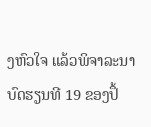ງຫົວໃຈ ແລ້ວພິຈາລະນາບົດຮຽນທີ 19 ຂອງປຶ້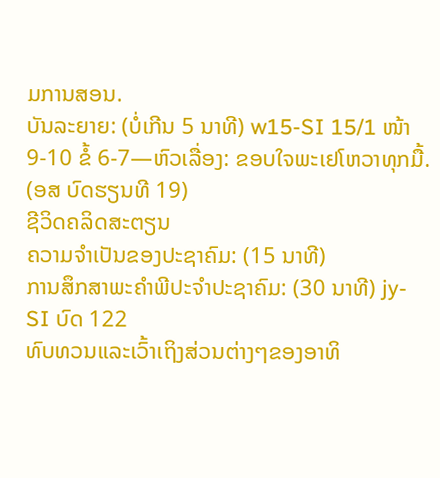ມການສອນ.
ບັນລະຍາຍ: (ບໍ່ເກີນ 5 ນາທີ) w15-SI 15/1 ໜ້າ 9-10 ຂໍ້ 6-7—ຫົວເລື່ອງ: ຂອບໃຈພະເຢໂຫວາທຸກມື້. (ອສ ບົດຮຽນທີ 19)
ຊີວິດຄລິດສະຕຽນ
ຄວາມຈຳເປັນຂອງປະຊາຄົມ: (15 ນາທີ)
ການສຶກສາພະຄຳພີປະຈຳປະຊາຄົມ: (30 ນາທີ) jy-SI ບົດ 122
ທົບທວນແລະເວົ້າເຖິງສ່ວນຕ່າງໆຂອງອາທິ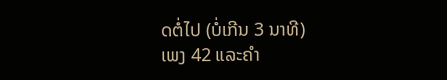ດຕໍ່ໄປ (ບໍ່ເກີນ 3 ນາທີ)
ເພງ 42 ແລະຄຳ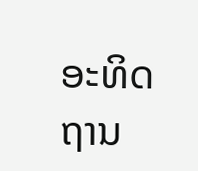ອະທິດຖານ